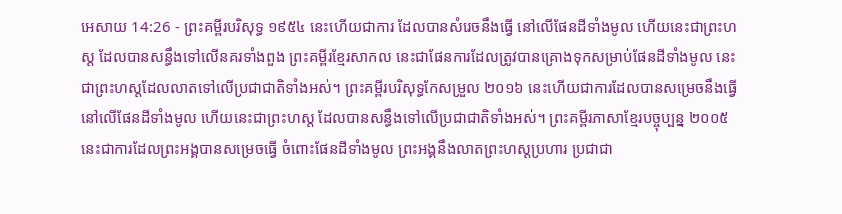អេសាយ 14:26 - ព្រះគម្ពីរបរិសុទ្ធ ១៩៥៤ នេះហើយជាការ ដែលបានសំរេចនឹងធ្វើ នៅលើផែនដីទាំងមូល ហើយនេះជាព្រះហស្ត ដែលបានសន្ធឹងទៅលើនគរទាំងពួង ព្រះគម្ពីរខ្មែរសាកល នេះជាផែនការដែលត្រូវបានគ្រោងទុកសម្រាប់ផែនដីទាំងមូល នេះជាព្រះហស្តដែលលាតទៅលើប្រជាជាតិទាំងអស់។ ព្រះគម្ពីរបរិសុទ្ធកែសម្រួល ២០១៦ នេះហើយជាការដែលបានសម្រេចនឹងធ្វើ នៅលើផែនដីទាំងមូល ហើយនេះជាព្រះហស្ត ដែលបានសន្ធឹងទៅលើប្រជាជាតិទាំងអស់។ ព្រះគម្ពីរភាសាខ្មែរបច្ចុប្បន្ន ២០០៥ នេះជាការដែលព្រះអង្គបានសម្រេចធ្វើ ចំពោះផែនដីទាំងមូល ព្រះអង្គនឹងលាតព្រះហស្ដប្រហារ ប្រជាជា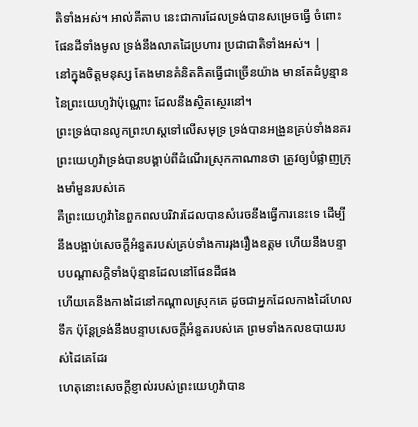តិទាំងអស់។ អាល់គីតាប នេះជាការដែលទ្រង់បានសម្រេចធ្វើ ចំពោះផែនដីទាំងមូល ទ្រង់នឹងលាតដៃប្រហារ ប្រជាជាតិទាំងអស់។ |
នៅក្នុងចិត្តមនុស្ស តែងមានគំនិតគិតធ្វើជាច្រើនយ៉ាង មានតែដំបូន្មាននៃព្រះយេហូវ៉ាប៉ុណ្ណោះ ដែលនឹងស្ថិតស្ថេរនៅ។
ព្រះទ្រង់បានលូកព្រះហស្តទៅលើសមុទ្រ ទ្រង់បានអង្រួនគ្រប់ទាំងនគរ ព្រះយេហូវ៉ាទ្រង់បានបង្គាប់ពីដំណើរស្រុកកាណានថា ត្រូវឲ្យបំផ្លាញក្រុងមាំមួនរបស់គេ
គឺព្រះយេហូវ៉ានៃពួកពលបរិវារដែលបានសំរេចនឹងធ្វើការនេះទេ ដើម្បីនឹងបង្អាប់សេចក្ដីអំនួតរបស់គ្រប់ទាំងការរុងរឿងឧត្តម ហើយនឹងបន្ទាបបណ្តាសក្តិទាំងប៉ុន្មានដែលនៅផែនដីផង
ហើយគេនឹងកាងដៃនៅកណ្តាលស្រុកគេ ដូចជាអ្នកដែលកាងដៃហែលទឹក ប៉ុន្តែទ្រង់នឹងបន្ទាបសេចក្ដីអំនួតរបស់គេ ព្រមទាំងកលឧបាយរបស់ដៃគេដែរ
ហេតុនោះសេចក្ដីខ្ញាល់របស់ព្រះយេហូវ៉ាបាន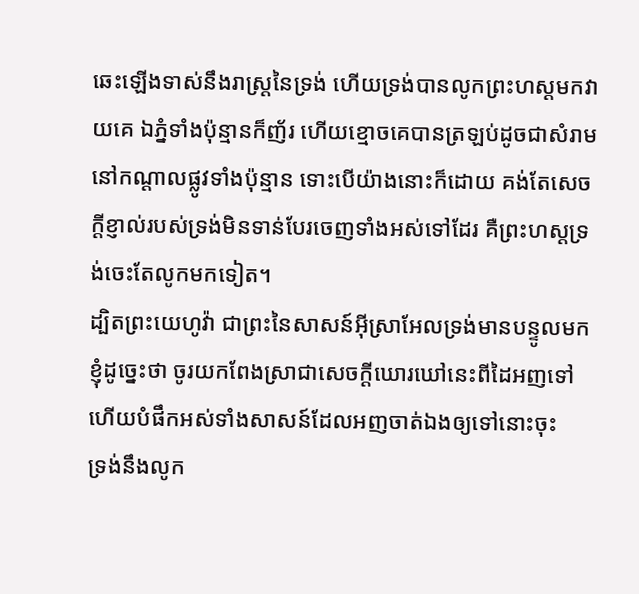ឆេះឡើងទាស់នឹងរាស្ត្រនៃទ្រង់ ហើយទ្រង់បានលូកព្រះហស្តមកវាយគេ ឯភ្នំទាំងប៉ុន្មានក៏ញ័រ ហើយខ្មោចគេបានត្រឡប់ដូចជាសំរាមនៅកណ្តាលផ្លូវទាំងប៉ុន្មាន ទោះបើយ៉ាងនោះក៏ដោយ គង់តែសេចក្ដីខ្ញាល់របស់ទ្រង់មិនទាន់បែរចេញទាំងអស់ទៅដែរ គឺព្រះហស្តទ្រង់ចេះតែលូកមកទៀត។
ដ្បិតព្រះយេហូវ៉ា ជាព្រះនៃសាសន៍អ៊ីស្រាអែលទ្រង់មានបន្ទូលមកខ្ញុំដូច្នេះថា ចូរយកពែងស្រាជាសេចក្ដីឃោរឃៅនេះពីដៃអញទៅ ហើយបំផឹកអស់ទាំងសាសន៍ដែលអញចាត់ឯងឲ្យទៅនោះចុះ
ទ្រង់នឹងលូក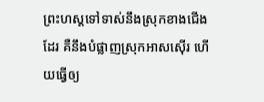ព្រះហស្តទៅទាស់នឹងស្រុកខាងជើងដែរ គឺនឹងបំផ្លាញស្រុកអាសស៊ើរ ហើយធ្វើឲ្យ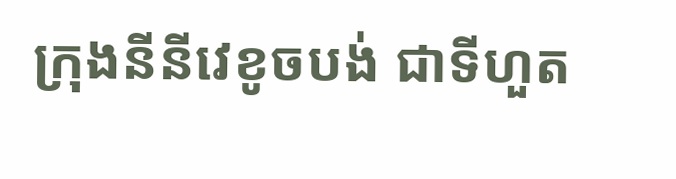ក្រុងនីនីវេខូចបង់ ជាទីហួត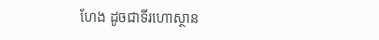ហែង ដូចជាទីរហោស្ថាន